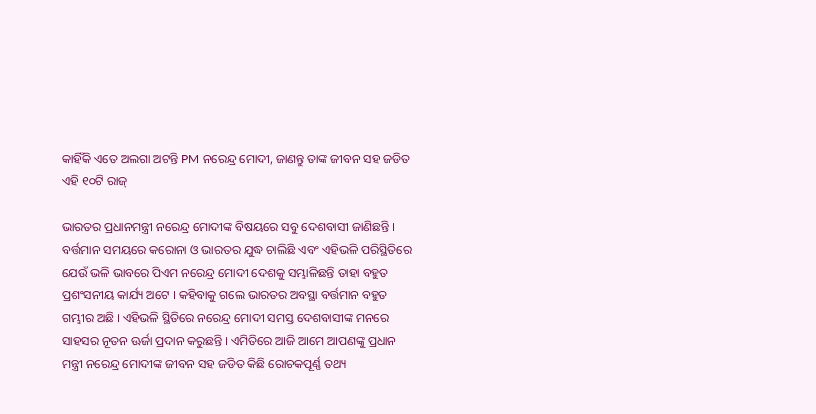କାହିଁକି ଏତେ ଅଲଗା ଅଟନ୍ତି PM ନରେନ୍ଦ୍ର ମୋଦୀ, ଜାଣନ୍ତୁ ତାଙ୍କ ଜୀବନ ସହ ଜଡିତ ଏହି ୧୦ଟି ରାଜ୍

ଭାରତର ପ୍ରଧାନମନ୍ତ୍ରୀ ନରେନ୍ଦ୍ର ମୋଦୀଙ୍କ ବିଷୟରେ ସବୁ ଦେଶବାସୀ ଜାଣିଛନ୍ତି । ବର୍ତ୍ତମାନ ସମୟରେ କରୋନା ଓ ଭାରତର ଯୁଦ୍ଧ ଚାଲିଛି ଏବଂ ଏହିଭଳି ପରିସ୍ଥିତିରେ ଯେଉଁ ଭଳି ଭାବରେ ପିଏମ ନରେନ୍ଦ୍ର ମୋଦୀ ଦେଶକୁ ସମ୍ଭାଳିଛନ୍ତି ତାହା ବହୁତ ପ୍ରଶଂସନୀୟ କାର୍ଯ୍ୟ ଅଟେ । କହିବାକୁ ଗଲେ ଭାରତର ଅବସ୍ଥା ବର୍ତ୍ତମାନ ବହୁତ ଗମ୍ଭୀର ଅଛି । ଏହିଭଳି ସ୍ଥିତିରେ ନରେନ୍ଦ୍ର ମୋଦୀ ସମସ୍ତ ଦେଶବାସୀଙ୍କ ମନରେ ସାହସର ନୂତନ ଊର୍ଜା ପ୍ରଦାନ କରୁଛନ୍ତି । ଏମିତିରେ ଆଜି ଆମେ ଆପଣଙ୍କୁ ପ୍ରଧାନ ମନ୍ତ୍ରୀ ନରେନ୍ଦ୍ର ମୋଦୀଙ୍କ ଜୀବନ ସହ ଜଡିତ କିଛି ରୋଚକପୂର୍ଣ୍ଣ ତଥ୍ୟ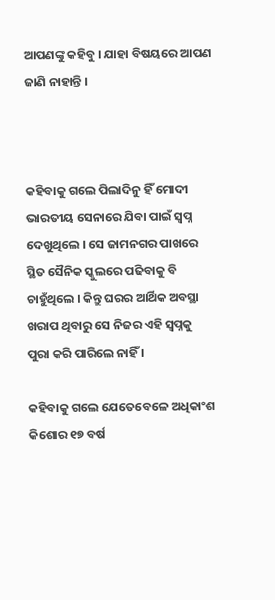ଆପଣଙ୍କୁ କହିବୁ । ଯାହା ବିଷୟରେ ଆପଣ ଜାଣି ନାହାନ୍ତି ।



କହିବାକୁ ଗଲେ ପିଲାଦିନୁ ହିଁ ମୋଦୀ ଭାରତୀୟ ସେନାରେ ଯିବା ପାଇଁ ସ୍ଵପ୍ନ ଦେଖୁଥିଲେ । ସେ ଜାମନଗର ପାଖରେ ସ୍ଥିତ ସୈନିକ ସ୍କୁଲରେ ପଢିବାକୁ ବି ଚାହୁଁଥିଲେ । କିନ୍ତୁ ଘରର ଆର୍ଥିକ ଅବସ୍ଥା ଖରାପ ଥିବାରୁ ସେ ନିଜର ଏହି ସ୍ଵପ୍ନକୁ ପୁରା କରି ପାରିଲେ ନାହିଁ ।

କହିବାକୁ ଗଲେ ଯେତେବେଳେ ଅଧିକାଂଶ କିଶୋର ୧୭ ବର୍ଷ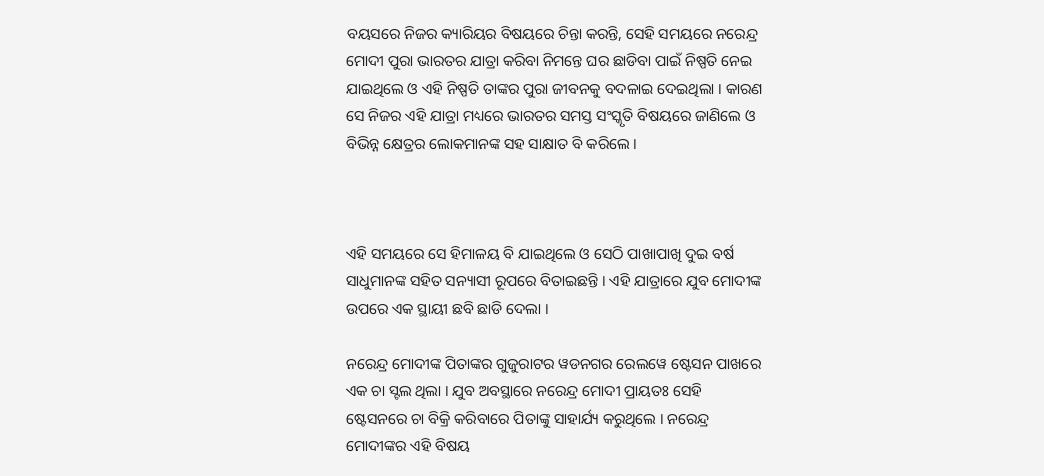ବୟସରେ ନିଜର କ୍ୟାରିୟର ବିଷୟରେ ଚିନ୍ତା କରନ୍ତି, ସେହି ସମୟରେ ନରେନ୍ଦ୍ର ମୋଦୀ ପୁରା ଭାରତର ଯାତ୍ରା କରିବା ନିମନ୍ତେ ଘର ଛାଡିବା ପାଇଁ ନିଷ୍ପତି ନେଇ ଯାଇଥିଲେ ଓ ଏହି ନିଷ୍ପତି ତାଙ୍କର ପୁରା ଜୀବନକୁ ବଦଳାଇ ଦେଇଥିଲା । କାରଣ ସେ ନିଜର ଏହି ଯାତ୍ରା ମଧ୍ୟରେ ଭାରତର ସମସ୍ତ ସଂସ୍କୃତି ବିଷୟରେ ଜାଣିଲେ ଓ ବିଭିନ୍ନ କ୍ଷେତ୍ରର ଲୋକମାନଙ୍କ ସହ ସାକ୍ଷାତ ବି କରିଲେ ।



ଏହି ସମୟରେ ସେ ହିମାଳୟ ବି ଯାଇଥିଲେ ଓ ସେଠି ପାଖାପାଖି ଦୁଇ ବର୍ଷ ସାଧୁମାନଙ୍କ ସହିତ ସନ୍ୟାସୀ ରୂପରେ ବିତାଇଛନ୍ତି । ଏହି ଯାତ୍ରାରେ ଯୁବ ମୋଦୀଙ୍କ ଉପରେ ଏକ ସ୍ଥାୟୀ ଛବି ଛାଡି ଦେଲା ।

ନରେନ୍ଦ୍ର ମୋଦୀଙ୍କ ପିତାଙ୍କର ଗୁଜୁରାଟର ୱଡନଗର ରେଲୱେ ଷ୍ଟେସନ ପାଖରେ ଏକ ଚା ସ୍ଟଲ ଥିଲା । ଯୁବ ଅବସ୍ଥାରେ ନରେନ୍ଦ୍ର ମୋଦୀ ପ୍ରାୟତଃ ସେହି ଷ୍ଟେସନରେ ଚା ବିକ୍ରି କରିବାରେ ପିତାଙ୍କୁ ସାହାର୍ଯ୍ୟ କରୁଥିଲେ । ନରେନ୍ଦ୍ର ମୋଦୀଙ୍କର ଏହି ବିଷୟ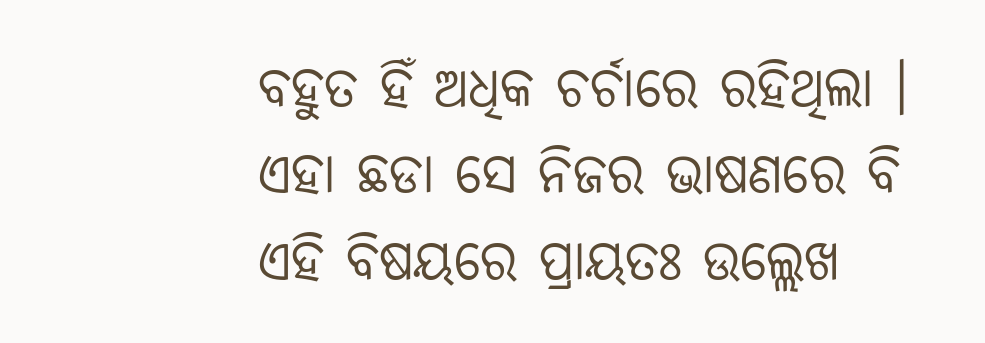ବହୁତ ହିଁ ଅଧିକ ଚର୍ଚାରେ ରହିଥିଲା । ଏହା ଛଡା ସେ ନିଜର ଭାଷଣରେ ବି ଏହି ବିଷୟରେ ପ୍ରାୟତଃ ଉଲ୍ଲେଖ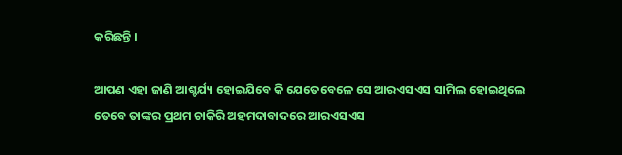କରିଛନ୍ତି ।

ଆପଣ ଏହା ଜାଣି ଆଶ୍ଚର୍ଯ୍ୟ ହୋଇଯିବେ କି ଯେତେବେଳେ ସେ ଆରଏସଏସ ସାମିଲ ହୋଇଥିଲେ ତେବେ ତାଙ୍କର ପ୍ରଥମ ଚାକିରି ଅହମଦାବାଦରେ ଆରଏସଏସ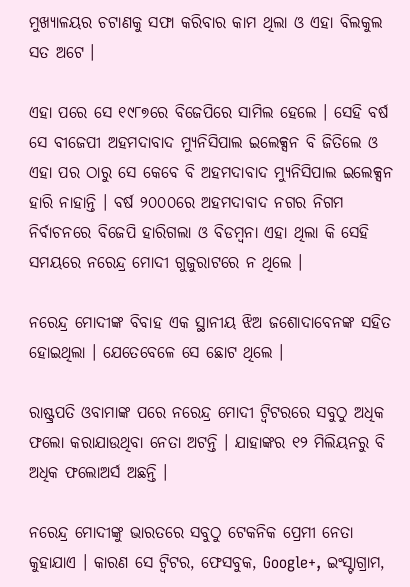ମୁଖ୍ୟାଳୟର ଚଟାଣକୁ ସଫା କରିବାର କାମ ଥିଲା ଓ ଏହା ବିଲକୁଲ ସତ ଅଟେ ।

ଏହା ପରେ ସେ ୧୯୮୭ରେ ବିଜେପିରେ ସାମିଲ ହେଲେ । ସେହି ବର୍ଷ ସେ ବୀଜେପୀ ଅହମଦାବାଦ ମ୍ୟୁନିସିପାଲ ଇଲେକ୍ସନ ବି ଜିତିଲେ ଓ ଏହା ପର ଠାରୁ ସେ କେବେ ବି ଅହମଦାବାଦ ମ୍ୟୁନିସିପାଲ ଇଲେକ୍ସନ ହାରି ନାହାନ୍ତି । ବର୍ଷ ୨୦୦୦ରେ ଅହମଦାବାଦ ନଗର ନିଗମ ନିର୍ବାଚନରେ ବିଜେପି ହାରିଗଲା ଓ ବିଡମ୍ବନା ଏହା ଥିଲା କି ସେହି ସମୟରେ ନରେନ୍ଦ୍ର ମୋଦୀ ଗୁଜୁରାଟରେ ନ ଥିଲେ ।

ନରେନ୍ଦ୍ର ମୋଦୀଙ୍କ ବିବାହ ଏକ ସ୍ଥାନୀୟ ଝିଅ ଜଶୋଦାବେନଙ୍କ ସହିତ ହୋଇଥିଲା । ଯେତେବେଳେ ସେ ଛୋଟ ଥିଲେ ।

ରାଷ୍ଟ୍ରପତି ଓବାମାଙ୍କ ପରେ ନରେନ୍ଦ୍ର ମୋଦୀ ଟ୍ୱିଟରରେ ସବୁଠୁ ଅଧିକ ଫଲୋ କରାଯାଉଥିବା ନେତା ଅଟନ୍ତି । ଯାହାଙ୍କର ୧୨ ମିଲିୟନରୁ ବି ଅଧିକ ଫଲୋଅର୍ସ ଅଛନ୍ତି ।

ନରେନ୍ଦ୍ର ମୋଦୀଙ୍କୁ ଭାରତରେ ସବୁଠୁ ଟେକନିକ ପ୍ରେମୀ ନେତା କୁହାଯାଏ । କାରଣ ସେ ଟ୍ୱିଟର, ଫେସବୁକ, Google+, ଇଂସ୍ଟାଗ୍ରାମ,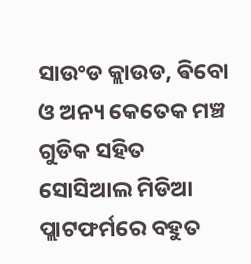ସାଉଂଡ କ୍ଲାଉଡ, ଵିବୋ ଓ ଅନ୍ୟ କେତେକ ମଞ୍ଚ ଗୁଡିକ ସହିତ ସୋସିଆଲ ମିଡିଆ ପ୍ଲାଟଫର୍ମରେ ବହୁତ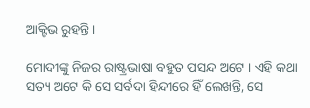ଆକ୍ଟିଭ ରୁହନ୍ତି ।

ମୋଦୀଙ୍କୁ ନିଜର ରାଷ୍ଟ୍ରଭାଷା ବହୁତ ପସନ୍ଦ ଅଟେ । ଏହି କଥା ସତ୍ୟ ଅଟେ କି ସେ ସର୍ବଦା ହିନ୍ଦୀରେ ହିଁ ଲେଖନ୍ତି, ସେ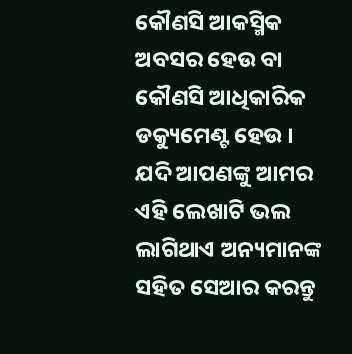କୌଣସି ଆକସ୍ମିକ ଅବସର ହେଉ ବା କୌଣସି ଆଧିକାରିକ ଡକ୍ୟୁମେଣ୍ଟ ହେଉ । ଯଦି ଆପଣଙ୍କୁ ଆମର ଏହି ଲେଖାଟି ଭଲ ଲାଗିଥାଏ ଅନ୍ୟମାନଙ୍କ ସହିତ ସେଆର କରନ୍ତୁ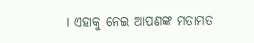। ଏହାକୁ ନେଇ ଆପଣଙ୍କ ମତାମତ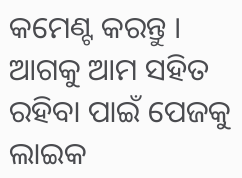କମେଣ୍ଟ କରନ୍ତୁ । ଆଗକୁ ଆମ ସହିତ ରହିବା ପାଇଁ ପେଜକୁ ଲାଇକ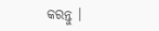କରନ୍ତୁ ।